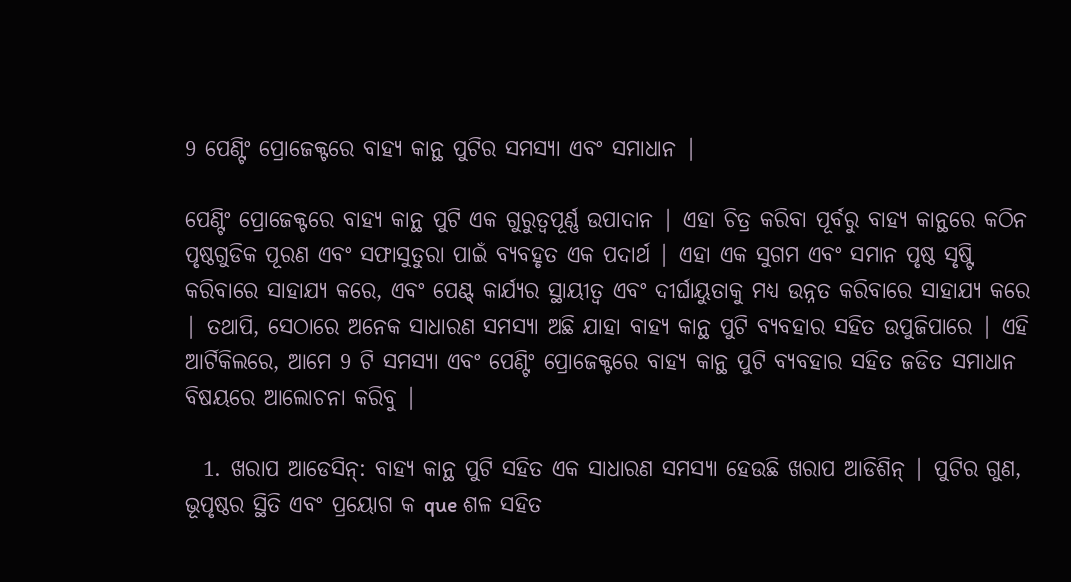9 ପେଣ୍ଟିଂ ପ୍ରୋଜେକ୍ଟରେ ବାହ୍ୟ କାନ୍ଥ ପୁଟିର ସମସ୍ୟା ଏବଂ ସମାଧାନ |

ପେଣ୍ଟିଂ ପ୍ରୋଜେକ୍ଟରେ ବାହ୍ୟ କାନ୍ଥ ପୁଟି ଏକ ଗୁରୁତ୍ୱପୂର୍ଣ୍ଣ ଉପାଦାନ | ଏହା ଚିତ୍ର କରିବା ପୂର୍ବରୁ ବାହ୍ୟ କାନ୍ଥରେ କଠିନ ପୃଷ୍ଠଗୁଡିକ ପୂରଣ ଏବଂ ସଫାସୁତୁରା ପାଇଁ ବ୍ୟବହୃତ ଏକ ପଦାର୍ଥ | ଏହା ଏକ ସୁଗମ ଏବଂ ସମାନ ପୃଷ୍ଠ ସୃଷ୍ଟି କରିବାରେ ସାହାଯ୍ୟ କରେ, ଏବଂ ପେଣ୍ଟ୍ କାର୍ଯ୍ୟର ସ୍ଥାୟୀତ୍ୱ ଏବଂ ଦୀର୍ଘାୟୁତାକୁ ମଧ୍ୟ ଉନ୍ନତ କରିବାରେ ସାହାଯ୍ୟ କରେ | ତଥାପି, ସେଠାରେ ଅନେକ ସାଧାରଣ ସମସ୍ୟା ଅଛି ଯାହା ବାହ୍ୟ କାନ୍ଥ ପୁଟି ବ୍ୟବହାର ସହିତ ଉପୁଜିପାରେ | ଏହି ଆର୍ଟିକିଲରେ, ଆମେ 9 ଟି ସମସ୍ୟା ଏବଂ ପେଣ୍ଟିଂ ପ୍ରୋଜେକ୍ଟରେ ବାହ୍ୟ କାନ୍ଥ ପୁଟି ବ୍ୟବହାର ସହିତ ଜଡିତ ସମାଧାନ ବିଷୟରେ ଆଲୋଚନା କରିବୁ |

  1. ଖରାପ ଆଡେସିନ୍: ବାହ୍ୟ କାନ୍ଥ ପୁଟି ସହିତ ଏକ ସାଧାରଣ ସମସ୍ୟା ହେଉଛି ଖରାପ ଆଡିଶିନ୍ | ପୁଟିର ଗୁଣ, ଭୂପୃଷ୍ଠର ସ୍ଥିତି ଏବଂ ପ୍ରୟୋଗ କ que ଶଳ ସହିତ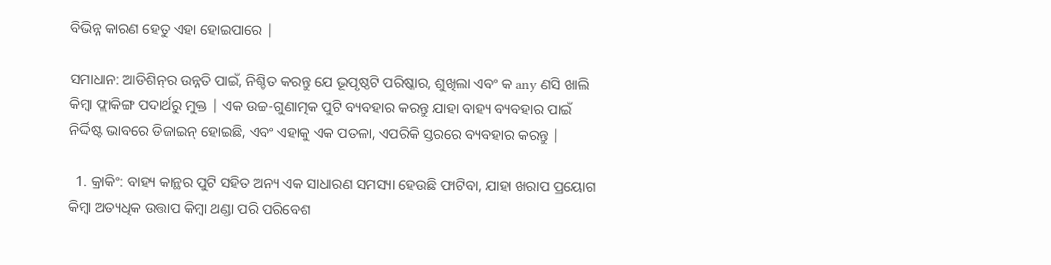ବିଭିନ୍ନ କାରଣ ହେତୁ ଏହା ହୋଇପାରେ |

ସମାଧାନ: ଆଡିଶିନ୍‌ର ଉନ୍ନତି ପାଇଁ, ନିଶ୍ଚିତ କରନ୍ତୁ ଯେ ଭୂପୃଷ୍ଠଟି ପରିଷ୍କାର, ଶୁଖିଲା ଏବଂ କ any ଣସି ଖାଲି କିମ୍ବା ଫ୍ଲାକିଙ୍ଗ ପଦାର୍ଥରୁ ମୁକ୍ତ | ଏକ ଉଚ୍ଚ-ଗୁଣାତ୍ମକ ପୁଟି ବ୍ୟବହାର କରନ୍ତୁ ଯାହା ବାହ୍ୟ ବ୍ୟବହାର ପାଇଁ ନିର୍ଦ୍ଦିଷ୍ଟ ଭାବରେ ଡିଜାଇନ୍ ହୋଇଛି, ଏବଂ ଏହାକୁ ଏକ ପତଳା, ଏପରିକି ସ୍ତରରେ ବ୍ୟବହାର କରନ୍ତୁ |

  1. କ୍ରାକିଂ: ବାହ୍ୟ କାନ୍ଥର ପୁଟି ସହିତ ଅନ୍ୟ ଏକ ସାଧାରଣ ସମସ୍ୟା ହେଉଛି ଫାଟିବା, ଯାହା ଖରାପ ପ୍ରୟୋଗ କିମ୍ବା ଅତ୍ୟଧିକ ଉତ୍ତାପ କିମ୍ବା ଥଣ୍ଡା ପରି ପରିବେଶ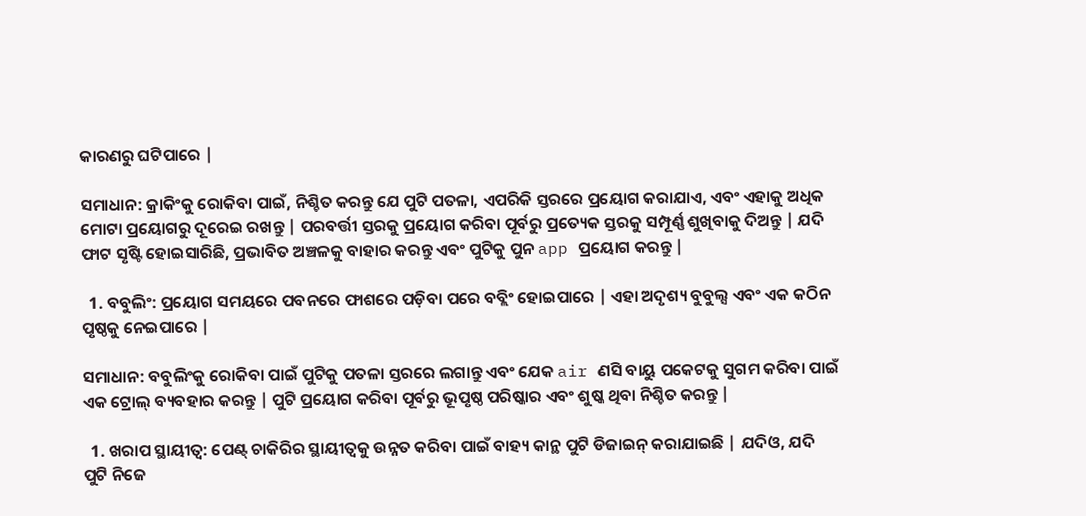କାରଣରୁ ଘଟିପାରେ |

ସମାଧାନ: କ୍ରାକିଂକୁ ରୋକିବା ପାଇଁ, ନିଶ୍ଚିତ କରନ୍ତୁ ଯେ ପୁଟି ପତଳା, ଏପରିକି ସ୍ତରରେ ପ୍ରୟୋଗ କରାଯାଏ, ଏବଂ ଏହାକୁ ଅଧିକ ମୋଟା ପ୍ରୟୋଗରୁ ଦୂରେଇ ରଖନ୍ତୁ | ପରବର୍ତ୍ତୀ ସ୍ତରକୁ ପ୍ରୟୋଗ କରିବା ପୂର୍ବରୁ ପ୍ରତ୍ୟେକ ସ୍ତରକୁ ସମ୍ପୂର୍ଣ୍ଣ ଶୁଖିବାକୁ ଦିଅନ୍ତୁ | ଯଦି ଫାଟ ସୃଷ୍ଟି ହୋଇସାରିଛି, ପ୍ରଭାବିତ ଅଞ୍ଚଳକୁ ବାହାର କରନ୍ତୁ ଏବଂ ପୁଟିକୁ ପୁନ app ପ୍ରୟୋଗ କରନ୍ତୁ |

  1. ବବୁଲିଂ: ପ୍ରୟୋଗ ସମୟରେ ପବନରେ ଫାଶରେ ପଡ଼ିବା ପରେ ବବ୍ଲିଂ ହୋଇପାରେ | ଏହା ଅଦୃଶ୍ୟ ବୁବୁଲ୍ସ ଏବଂ ଏକ କଠିନ ପୃଷ୍ଠକୁ ନେଇପାରେ |

ସମାଧାନ: ବବୁଲିଂକୁ ରୋକିବା ପାଇଁ ପୁଟିକୁ ପତଳା ସ୍ତରରେ ଲଗାନ୍ତୁ ଏବଂ ଯେକ air ଣସି ବାୟୁ ପକେଟକୁ ସୁଗମ କରିବା ପାଇଁ ଏକ ଟ୍ରୋଲ୍ ବ୍ୟବହାର କରନ୍ତୁ | ପୁଟି ପ୍ରୟୋଗ କରିବା ପୂର୍ବରୁ ଭୂପୃଷ୍ଠ ପରିଷ୍କାର ଏବଂ ଶୁଷ୍କ ଥିବା ନିଶ୍ଚିତ କରନ୍ତୁ |

  1. ଖରାପ ସ୍ଥାୟୀତ୍ୱ: ପେଣ୍ଟ୍ ଚାକିରିର ସ୍ଥାୟୀତ୍ୱକୁ ଉନ୍ନତ କରିବା ପାଇଁ ବାହ୍ୟ କାନ୍ଥ ପୁଟି ଡିଜାଇନ୍ କରାଯାଇଛି | ଯଦିଓ, ଯଦି ପୁଟି ନିଜେ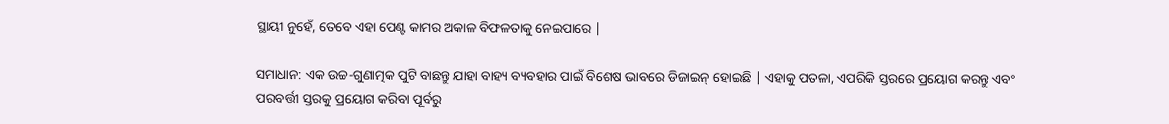ସ୍ଥାୟୀ ନୁହେଁ, ତେବେ ଏହା ପେଣ୍ଟ କାମର ଅକାଳ ବିଫଳତାକୁ ନେଇପାରେ |

ସମାଧାନ: ଏକ ଉଚ୍ଚ-ଗୁଣାତ୍ମକ ପୁଟି ବାଛନ୍ତୁ ଯାହା ବାହ୍ୟ ବ୍ୟବହାର ପାଇଁ ବିଶେଷ ଭାବରେ ଡିଜାଇନ୍ ହୋଇଛି | ଏହାକୁ ପତଳା, ଏପରିକି ସ୍ତରରେ ପ୍ରୟୋଗ କରନ୍ତୁ ଏବଂ ପରବର୍ତ୍ତୀ ସ୍ତରକୁ ପ୍ରୟୋଗ କରିବା ପୂର୍ବରୁ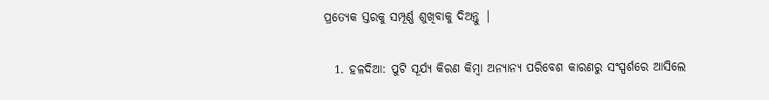ପ୍ରତ୍ୟେକ ସ୍ତରକୁ ସମ୍ପୂର୍ଣ୍ଣ ଶୁଖିବାକୁ ଦିଅନ୍ତୁ |

  1. ହଳଦିଆ: ପୁଟି ସୂର୍ଯ୍ୟ କିରଣ କିମ୍ବା ଅନ୍ୟାନ୍ୟ ପରିବେଶ କାରଣରୁ ସଂସ୍ପର୍ଶରେ ଆସିଲେ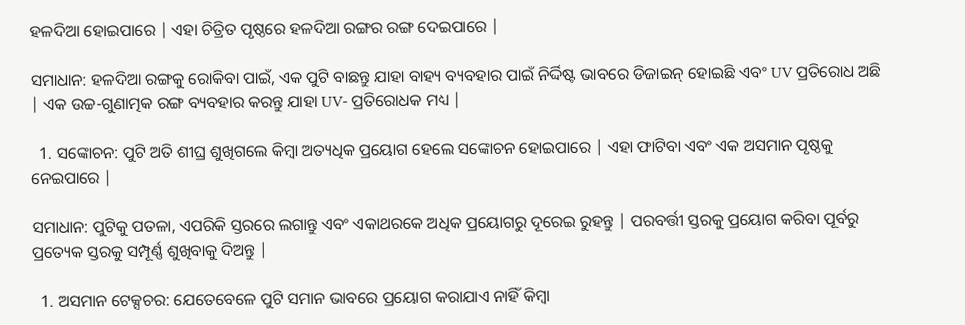ହଳଦିଆ ହୋଇପାରେ | ଏହା ଚିତ୍ରିତ ପୃଷ୍ଠରେ ହଳଦିଆ ରଙ୍ଗର ରଙ୍ଗ ଦେଇପାରେ |

ସମାଧାନ: ହଳଦିଆ ରଙ୍ଗକୁ ରୋକିବା ପାଇଁ, ଏକ ପୁଟି ବାଛନ୍ତୁ ଯାହା ବାହ୍ୟ ବ୍ୟବହାର ପାଇଁ ନିର୍ଦ୍ଦିଷ୍ଟ ଭାବରେ ଡିଜାଇନ୍ ହୋଇଛି ଏବଂ UV ପ୍ରତିରୋଧ ଅଛି | ଏକ ଉଚ୍ଚ-ଗୁଣାତ୍ମକ ରଙ୍ଗ ବ୍ୟବହାର କରନ୍ତୁ ଯାହା UV- ପ୍ରତିରୋଧକ ମଧ୍ୟ |

  1. ସଙ୍କୋଚନ: ପୁଟି ଅତି ଶୀଘ୍ର ଶୁଖିଗଲେ କିମ୍ବା ଅତ୍ୟଧିକ ପ୍ରୟୋଗ ହେଲେ ସଙ୍କୋଚନ ହୋଇପାରେ | ଏହା ଫାଟିବା ଏବଂ ଏକ ଅସମାନ ପୃଷ୍ଠକୁ ନେଇପାରେ |

ସମାଧାନ: ପୁଟିକୁ ପତଳା, ଏପରିକି ସ୍ତରରେ ଲଗାନ୍ତୁ ଏବଂ ଏକାଥରକେ ଅଧିକ ପ୍ରୟୋଗରୁ ଦୂରେଇ ରୁହନ୍ତୁ | ପରବର୍ତ୍ତୀ ସ୍ତରକୁ ପ୍ରୟୋଗ କରିବା ପୂର୍ବରୁ ପ୍ରତ୍ୟେକ ସ୍ତରକୁ ସମ୍ପୂର୍ଣ୍ଣ ଶୁଖିବାକୁ ଦିଅନ୍ତୁ |

  1. ଅସମାନ ଟେକ୍ସଚର: ଯେତେବେଳେ ପୁଟି ସମାନ ଭାବରେ ପ୍ରୟୋଗ କରାଯାଏ ନାହିଁ କିମ୍ବା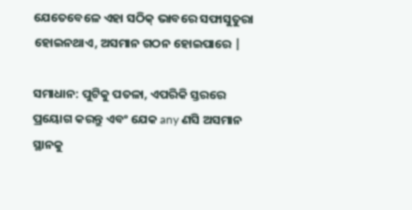ଯେତେବେଳେ ଏହା ସଠିକ୍ ଭାବରେ ସଫାସୁତୁରା ହୋଇନଥାଏ, ଅସମାନ ଗଠନ ହୋଇପାରେ |

ସମାଧାନ: ପୁଟିକୁ ପତଳା, ଏପରିକି ସ୍ତରରେ ପ୍ରୟୋଗ କରନ୍ତୁ ଏବଂ ଯେକ any ଣସି ଅସମାନ ସ୍ଥାନକୁ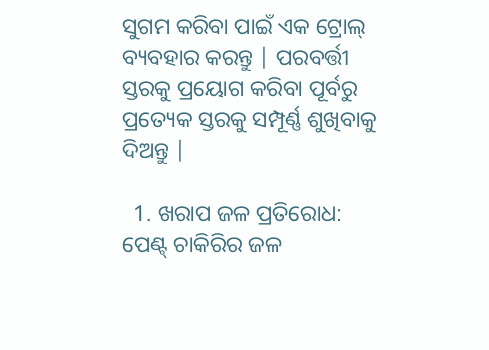ସୁଗମ କରିବା ପାଇଁ ଏକ ଟ୍ରୋଲ୍ ବ୍ୟବହାର କରନ୍ତୁ | ପରବର୍ତ୍ତୀ ସ୍ତରକୁ ପ୍ରୟୋଗ କରିବା ପୂର୍ବରୁ ପ୍ରତ୍ୟେକ ସ୍ତରକୁ ସମ୍ପୂର୍ଣ୍ଣ ଶୁଖିବାକୁ ଦିଅନ୍ତୁ |

  1. ଖରାପ ଜଳ ପ୍ରତିରୋଧ: ପେଣ୍ଟ୍ ଚାକିରିର ଜଳ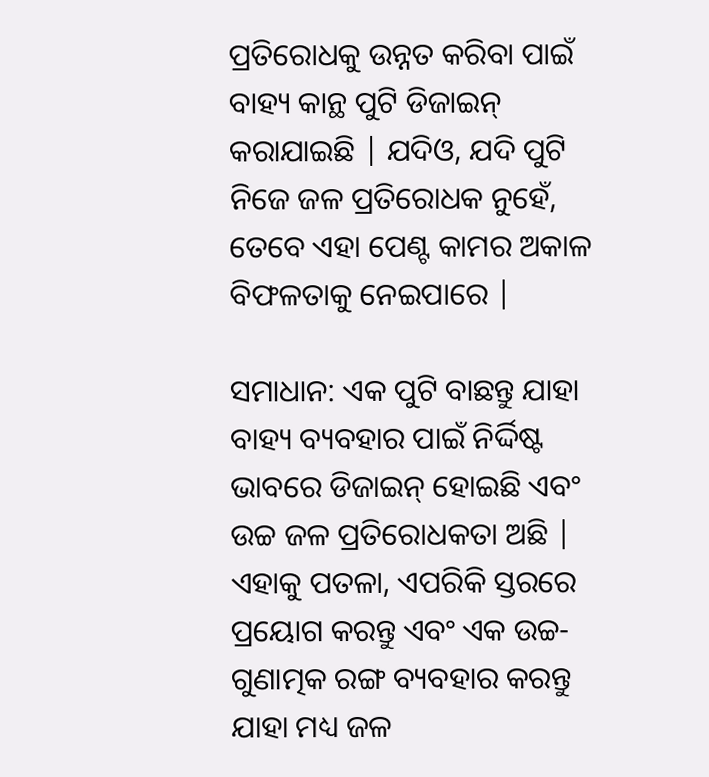ପ୍ରତିରୋଧକୁ ଉନ୍ନତ କରିବା ପାଇଁ ବାହ୍ୟ କାନ୍ଥ ପୁଟି ଡିଜାଇନ୍ କରାଯାଇଛି | ଯଦିଓ, ଯଦି ପୁଟି ନିଜେ ଜଳ ପ୍ରତିରୋଧକ ନୁହେଁ, ତେବେ ଏହା ପେଣ୍ଟ କାମର ଅକାଳ ବିଫଳତାକୁ ନେଇପାରେ |

ସମାଧାନ: ଏକ ପୁଟି ବାଛନ୍ତୁ ଯାହା ବାହ୍ୟ ବ୍ୟବହାର ପାଇଁ ନିର୍ଦ୍ଦିଷ୍ଟ ଭାବରେ ଡିଜାଇନ୍ ହୋଇଛି ଏବଂ ଉଚ୍ଚ ଜଳ ପ୍ରତିରୋଧକତା ଅଛି | ଏହାକୁ ପତଳା, ଏପରିକି ସ୍ତରରେ ପ୍ରୟୋଗ କରନ୍ତୁ ଏବଂ ଏକ ଉଚ୍ଚ-ଗୁଣାତ୍ମକ ରଙ୍ଗ ବ୍ୟବହାର କରନ୍ତୁ ଯାହା ମଧ୍ୟ ଜଳ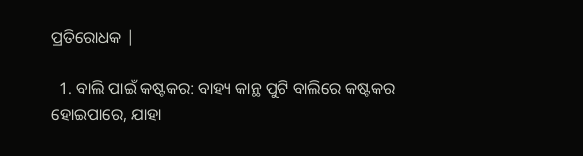ପ୍ରତିରୋଧକ |

  1. ବାଲି ପାଇଁ କଷ୍ଟକର: ବାହ୍ୟ କାନ୍ଥ ପୁଟି ବାଲିରେ କଷ୍ଟକର ହୋଇପାରେ, ଯାହା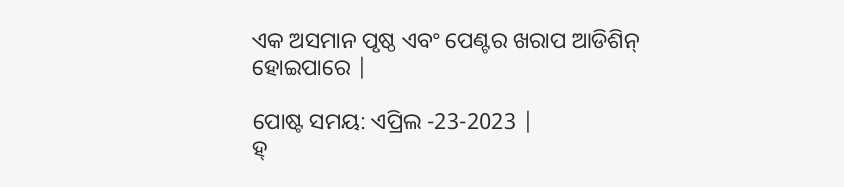ଏକ ଅସମାନ ପୃଷ୍ଠ ଏବଂ ପେଣ୍ଟର ଖରାପ ଆଡିଶିନ୍ ହୋଇପାରେ |

ପୋଷ୍ଟ ସମୟ: ଏପ୍ରିଲ -23-2023 |
ହ୍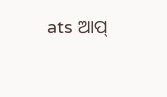ats ଆପ୍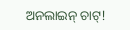ଅନଲାଇନ୍ ଚାଟ୍!